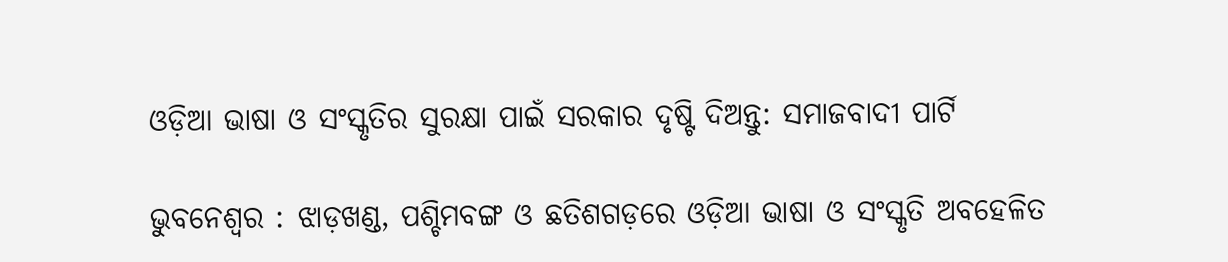ଓଡ଼ିଆ ଭାଷା ଓ ସଂସ୍କୃତିର ସୁରକ୍ଷା ପାଇଁ ସରକାର ଦୃଷ୍ଟି ଦିଅନ୍ତୁ: ସମାଜବାଦୀ ପାର୍ଟି

ଭୁବନେଶ୍ବର : ଝାଡ଼ଖଣ୍ଡ, ପଶ୍ଚିମବଙ୍ଗ ଓ ଛତିଶଗଡ଼ରେ ଓଡ଼ିଆ ଭାଷା ଓ ସଂସ୍କୃତି ଅବହେଳିତ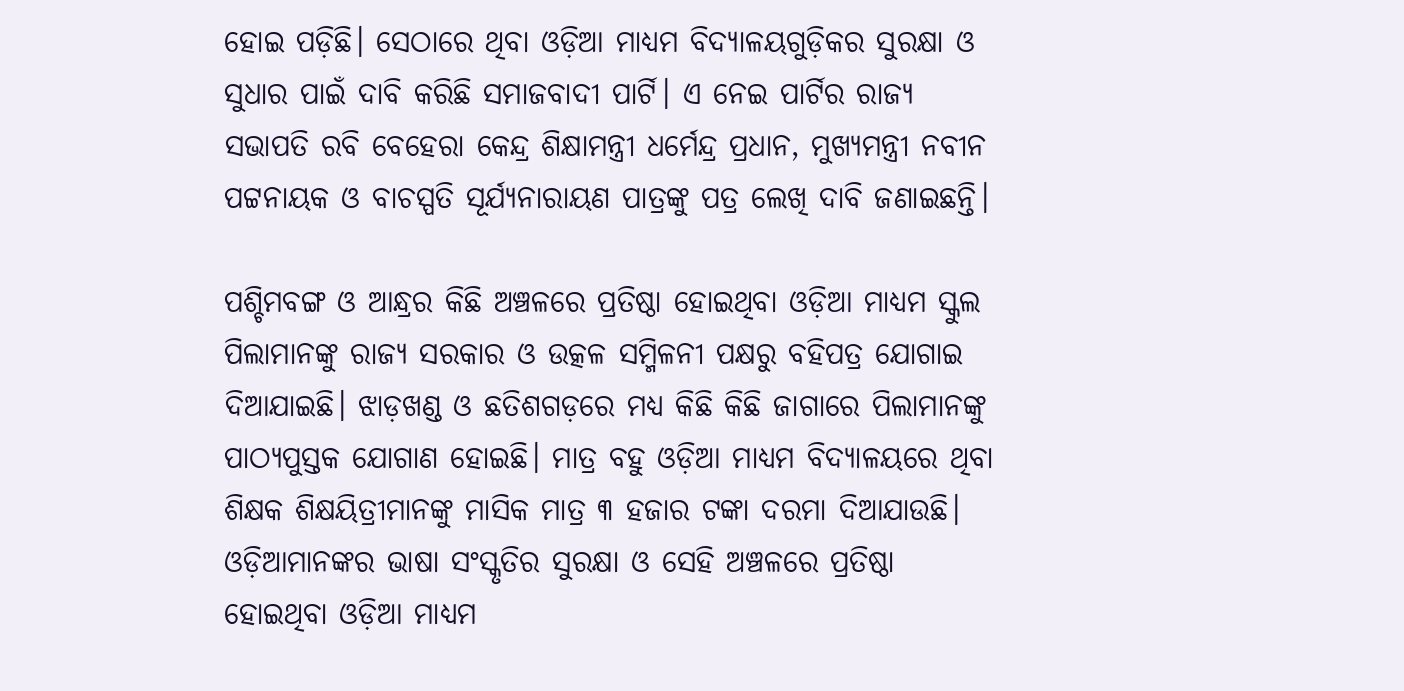ହୋଇ ପଡ଼ିଛି। ସେଠାରେ ଥିବା ଓଡ଼ିଆ ମାଧ୍ୟମ ବିଦ୍ୟାଳୟଗୁଡ଼ିକର ସୁରକ୍ଷା ଓ ସୁଧାର ପାଇଁ ଦାବି କରିଛି ସମାଜବାଦୀ ପାର୍ଟି। ଏ ନେଇ ପାର୍ଟିର ରାଜ୍ୟ ସଭାପତି ରବି ବେହେରା କେନ୍ଦ୍ର ଶିକ୍ଷାମନ୍ତ୍ରୀ ଧର୍ମେନ୍ଦ୍ର ପ୍ରଧାନ, ମୁଖ୍ୟମନ୍ତ୍ରୀ ନବୀନ ପଟ୍ଟନାୟକ ଓ ବାଚସ୍ପତି ସୂର୍ଯ୍ୟନାରାୟଣ ପାତ୍ରଙ୍କୁ ପତ୍ର ଲେଖି ଦାବି ଜଣାଇଛନ୍ତି।

ପଶ୍ଚିମବଙ୍ଗ ଓ ଆନ୍ଧ୍ରର କିଛି ଅଞ୍ଚଳରେ ପ୍ରତିଷ୍ଠା ହୋଇଥିବା ଓଡ଼ିଆ ମାଧ୍ୟମ ସ୍କୁଲ ପିଲାମାନଙ୍କୁ ରାଜ୍ୟ ସରକାର ଓ ଉତ୍କଳ ସମ୍ମିଳନୀ ପକ୍ଷରୁ ବହିପତ୍ର ଯୋଗାଇ ଦିଆଯାଇଛି। ଝାଡ଼ଖଣ୍ଡ ଓ ଛତିଶଗଡ଼ରେ ମଧ୍ୟ କିଛି କିଛି ଜାଗାରେ ପିଲାମାନଙ୍କୁ ପାଠ୍ୟପୁସ୍ତକ ଯୋଗାଣ ହୋଇଛି। ମାତ୍ର ବହୁ ଓଡ଼ିଆ ମାଧ୍ୟମ ବିଦ୍ୟାଳୟରେ ଥିବା ଶିକ୍ଷକ ଶିକ୍ଷୟିତ୍ରୀମାନଙ୍କୁ ମାସିକ ମାତ୍ର ୩ ହଜାର ଟଙ୍କା ଦରମା ଦିଆଯାଉଛି। ଓଡ଼ିଆମାନଙ୍କର ଭାଷା ସଂସ୍କୃତିର ସୁରକ୍ଷା ଓ ସେହି ଅଞ୍ଚଳରେ ପ୍ରତିଷ୍ଠା ହୋଇଥିବା ଓଡ଼ିଆ ମାଧ୍ୟମ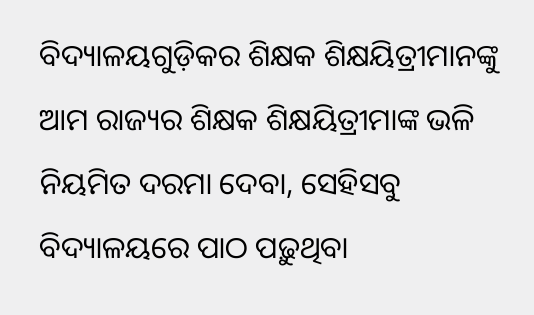ବିଦ୍ୟାଳୟଗୁଡ଼ିକର ଶିକ୍ଷକ ଶିକ୍ଷୟିତ୍ରୀମାନଙ୍କୁ ଆମ ରାଜ୍ୟର ଶିକ୍ଷକ ଶିକ୍ଷୟିତ୍ରୀମାଙ୍କ ଭଳି ନିୟମିତ ଦରମା ଦେବା, ସେହିସବୁ ବିଦ୍ୟାଳୟରେ ପାଠ ପଢ଼ୁଥିବା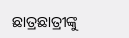ଛାତ୍ରଛାତ୍ରୀଙ୍କୁ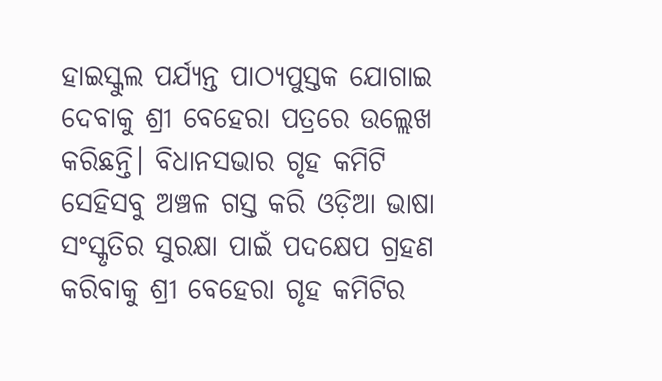ହାଇସ୍କୁଲ ପର୍ଯ୍ୟନ୍ତ ପାଠ୍ୟପୁସ୍ତକ ଯୋଗାଇ ଦେବାକୁ ଶ୍ରୀ ବେହେରା ପତ୍ରରେ ଉଲ୍ଲେଖ କରିଛନ୍ତି। ବିଧାନସଭାର ଗୃହ କମିଟି ସେହିସବୁ ଅଞ୍ଚଳ ଗସ୍ତ କରି ଓଡ଼ିଆ ଭାଷା ସଂସ୍କୃତିର ସୁରକ୍ଷା ପାଇଁ ପଦକ୍ଷେପ ଗ୍ରହଣ କରିବାକୁ ଶ୍ରୀ ବେହେରା ଗୃହ କମିଟିର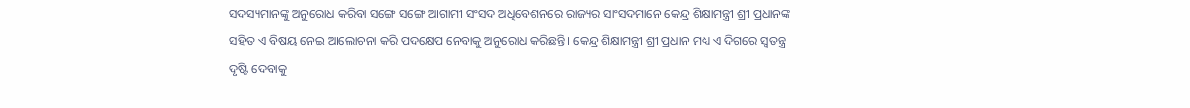ସଦସ୍ୟମାନଙ୍କୁ ଅନୁରୋଧ କରିବା ସଙ୍ଗେ ସଙ୍ଗେ ଆଗାମୀ ସଂସଦ ଅଧିବେଶନରେ ରାଜ୍ୟର ସାଂସଦମାନେ କେନ୍ଦ୍ର ଶିକ୍ଷାମନ୍ତ୍ରୀ ଶ୍ରୀ ପ୍ରଧାନଙ୍କ ସହିତ ଏ ବିଷୟ ନେଇ ଆଲୋଚନା କରି ପଦକ୍ଷେପ ନେବାକୁ ଅନୁରୋଧ କରିଛନ୍ତି। କେନ୍ଦ୍ର ଶିକ୍ଷାମନ୍ତ୍ରୀ ଶ୍ରୀ ପ୍ରଧାନ ମଧ୍ୟ ଏ ଦିଗରେ ସ୍ଵତନ୍ତ୍ର ଦୃଷ୍ଟି ଦେବାକୁ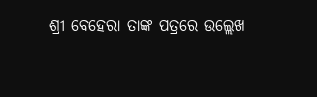ଶ୍ରୀ ବେହେରା ତାଙ୍କ ପତ୍ରରେ ଉଲ୍ଲେଖ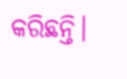କରିଛନ୍ତି।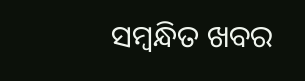ସମ୍ବନ୍ଧିତ ଖବର